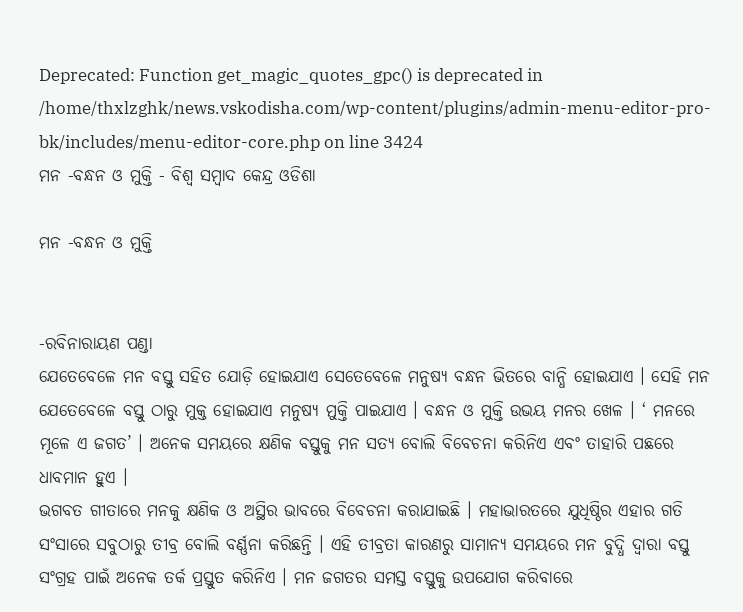Deprecated: Function get_magic_quotes_gpc() is deprecated in /home/thxlzghk/news.vskodisha.com/wp-content/plugins/admin-menu-editor-pro-bk/includes/menu-editor-core.php on line 3424
ମନ -ବନ୍ଧନ ଓ ମୁକ୍ତି - ବିଶ୍ୱ ସମ୍ବାଦ କେନ୍ଦ୍ର ଓଡିଶା

ମନ -ବନ୍ଧନ ଓ ମୁକ୍ତି


-ରବିନାରାୟଣ ପଣ୍ଡା
ଯେତେବେଳେ ମନ ବସ୍ତୁ ସହିତ ଯୋଡ଼ି ହୋଇଯାଏ ସେତେବେଳେ ମନୁଷ୍ୟ ବନ୍ଧନ ଭିତରେ ବାନ୍ଧି ହୋଇଯାଏ । ସେହି ମନ ଯେତେବେଳେ ବସ୍ତୁ ଠାରୁ ମୁକ୍ତ ହୋଇଯାଏ ମନୁଷ୍ୟ ମୁକ୍ତି ପାଇଯାଏ । ବନ୍ଧନ ଓ ମୁକ୍ତି ଉଭୟ ମନର ଖେଳ । ‘ ମନରେ ମୂଳେ ଏ ଜଗତ’ । ଅନେକ ସମୟରେ କ୍ଷଣିକ ବସ୍ତୁକୁ ମନ ସତ୍ୟ ବୋଲି ବିବେଚନା କରିନିଏ ଏବଂ ତାହାରି ପଛରେ ଧାବମାନ ହୁଏ ।
ଭଗବତ ଗୀତାରେ ମନକୁ କ୍ଷଣିକ ଓ ଅସ୍ଥିର ଭାବରେ ବିବେଚନା କରାଯାଇଛି । ମହାଭାରତରେ ଯୁଧିଷ୍ଠିର ଏହାର ଗତି ସଂସାରେ ସବୁଠାରୁ ତୀବ୍ର ବୋଲି ବର୍ଣ୍ଣନା କରିଛନ୍ତି । ଏହି ତୀବ୍ରତା କାରଣରୁ ସାମାନ୍ୟ ସମୟରେ ମନ ବୁଦ୍ଧି ଦ୍ୱାରା ବସ୍ତୁ ସଂଗ୍ରହ ପାଇଁ ଅନେକ ତର୍କ ପ୍ରସ୍ତୁତ କରିନିଏ । ମନ ଜଗତର ସମସ୍ତ ବସ୍ତୁକୁ ଉପଯୋଗ କରିବାରେ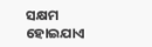ସକ୍ଷମ ହୋଇଯାଏ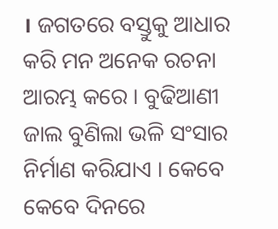। ଜଗତରେ ବସ୍ତୁକୁ ଆଧାର କରି ମନ ଅନେକ ରଚନା ଆରମ୍ଭ କରେ । ବୁଢିଆଣୀ ଜାଲ ବୁଣିଲା ଭଳି ସଂସାର ନିର୍ମାଣ କରିଯାଏ । କେବେ କେବେ ଦିନରେ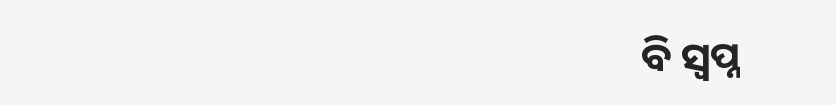ବି ସ୍ୱପ୍ନ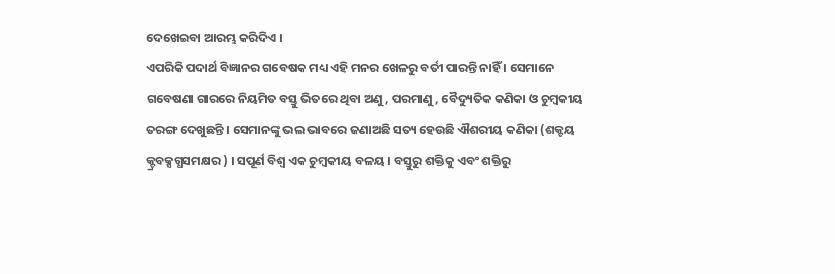ଦେଖେଇବା ଆରମ୍ଭ କରିଦିଏ ।
ଏପରିକି ପଦାର୍ଥ ବିଜ୍ଞାନର ଗବେଷକ ମଧ୍ୟ ଏହି ମନର ଖେଳରୁ ବର୍ତୀ ପାରନ୍ତି ନାହିଁ । ସେମାନେ ଗବେଷଣା ଗାରରେ ନିୟମିତ ବସ୍ତୁ ଭିତରେ ଥିବା ଅଣୁ, ପରମାଣୁ, ବୈଦ୍ୟୁତିକ କଣିକା ଓ ଚୁମ୍ବକୀୟ ତରଙ୍ଗ ଦେଖୁଛନ୍ତି । ସେମାନଙ୍କୁ ଭଲ ଭାବରେ ଜଣାଅଛି ସତ୍ୟ ହେଉଛି ଐଶରୀୟ କଣିକା (ଶକ୍ଟୟ କ୍ଟ୍ରବକ୍ସଗ୍ଧସମକ୍ଷର ) । ସପୂର୍ଣ ବିଶ୍ୱ ଏକ ଚୁମ୍ବକୀୟ ବଳୟ । ବସ୍ତୁରୁ ଶକ୍ତିକୁ ଏବଂ ଶକ୍ତିରୁ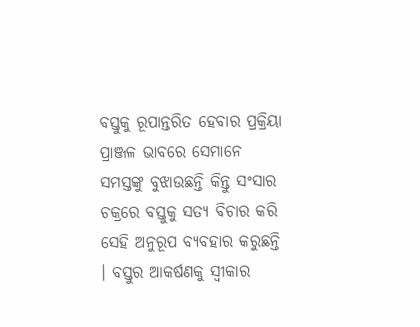ବସ୍ତୁକୁ ରୂପାନ୍ତରିତ ହେବାର ପ୍ରକ୍ରିୟା ପ୍ରାଞ୍ଜଳ ଭାବରେ ସେମାନେ ସମସ୍ତଙ୍କୁ ବୁଝାଉଛନ୍ତି କିନ୍ତୁ ସଂସାର ଚକ୍ରରେ ବସ୍ତୁକୁ ସତ୍ୟ ବିଚାର କରି ସେହି ଅନୁରୂପ ବ୍ୟବହାର କରୁଛନ୍ତି । ବସ୍ତୁର ଆକର୍ଷଣକୁ ସ୍ୱୀକାର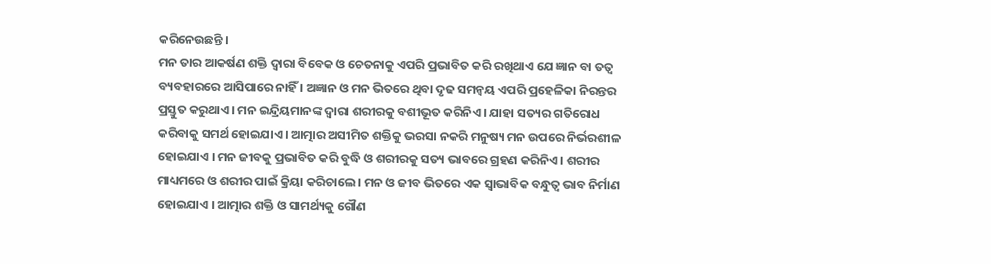କରିନେଉଛନ୍ତି ।
ମନ ତାର ଆକର୍ଷଣ ଶକ୍ତି ଦ୍ୱାରା ବିବେକ ଓ ଚେତନାକୁ ଏପରି ପ୍ରଭାବିତ କରି ରଖିଥାଏ ଯେ ଜ୍ଞାନ ବା ତତ୍ୱ ବ୍ୟବହାରରେ ଆସିପାରେ ନାହିଁ । ଅଜ୍ଞାନ ଓ ମନ ଭିତରେ ଥିବା ଦୃଢ ସମନ୍ୱୟ ଏପରି ପ୍ରହେଳିକା ନିରନ୍ତର ପ୍ରସ୍ତୁତ କରୁଥାଏ । ମନ ଇନ୍ଦ୍ରିୟମାନଙ୍କ ଦ୍ୱାରା ଶରୀରକୁ ବଶୀଭୂତ କରିନିଏ । ଯାହା ସତ୍ୟର ଗତିରୋଧ କରିବାକୁ ସମର୍ଥ ହୋଇଯାଏ । ଆତ୍ମାର ଅସୀମିତ ଶକ୍ତିକୁ ଭରସା ନକରି ମନୁଷ୍ୟ ମନ ଉପରେ ନିର୍ଭରଶୀଳ ହୋଇଯାଏ । ମନ ଜୀବକୁ ପ୍ରଭାବିତ କରି ବୁଦ୍ଧି ଓ ଶରୀରକୁ ସତ୍ୟ ଭାବରେ ଗ୍ରହଣ କରିନିଏ । ଶରୀର ମାଧ୍ୟମରେ ଓ ଶରୀର ପାଇଁ କ୍ରିୟା କରିଚାଲେ । ମନ ଓ ଜୀବ ଭିତରେ ଏକ ସ୍ୱାଭାବିକ ବନ୍ଧୁତ୍ୱ ଭାବ ନିର୍ମାଣ ହୋଇଯାଏ । ଆତ୍ମାର ଶକ୍ତି ଓ ସାମର୍ଥ୍ୟକୁ ଗୌଣ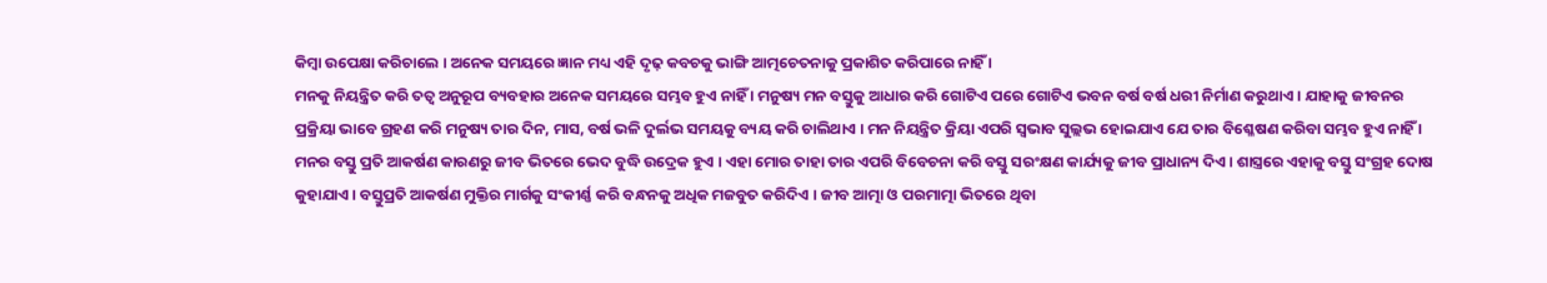କିମ୍ବା ଉପେକ୍ଷା କରିଚାଲେ । ଅନେକ ସମୟରେ ଜ୍ଞାନ ମଧ୍ୟ ଏହି ଦୃଢ଼ କବଚକୁ ଭାଙ୍ଗି ଆତ୍ମଚେତନାକୁ ପ୍ରକାଶିତ କରିପାରେ ନାହିଁ ।
ମନକୁ ନିୟନ୍ତ୍ରିତ କରି ତତ୍ୱ ଅନୁରୂପ ବ୍ୟବହାର ଅନେକ ସମୟରେ ସମ୍ଭବ ହୁଏ ନାହିଁ । ମନୁଷ୍ୟ ମନ ବସ୍ତୁକୁ ଆଧାର କରି ଗୋଟିଏ ପରେ ଗୋଟିଏ ଭବନ ବର୍ଷ ବର୍ଷ ଧରୀ ନିର୍ମାଣ କରୁଥାଏ । ଯାହାକୁ ଜୀବନର ପ୍ରକ୍ରିୟା ଭାବେ ଗ୍ରହଣ କରି ମନୁଷ୍ୟ ତାର ଦିନ, ମାସ, ବର୍ଷ ଭଳି ଦୁର୍ଲଭ ସମୟକୁ ବ୍ୟୟ କରି ଚାଲିଥାଏ । ମନ ନିୟନ୍ତ୍ରିତ କ୍ରିୟା ଏପରି ସ୍ୱଭାବ ସୁଲ୍ଲଭ ହୋଇଯାଏ ଯେ ତାର ବିଶ୍ଳେଷଣ କରିବା ସମ୍ଭବ ହୁଏ ନାହିଁ ।
ମନର ବସ୍ତୁ ପ୍ରତି ଆକର୍ଷଣ କାରଣରୁ ଜୀବ ଭିତରେ ଭେଦ ବୁଦ୍ଧି ଉଦ୍ରେକ ହୁଏ । ଏହା ମୋର ତାହା ତାର ଏପରି ବିବେଚନା କରି ବସ୍ତୁ ସରଂକ୍ଷଣ କାର୍ଯ୍ୟକୁ ଜୀବ ପ୍ରାଧାନ୍ୟ ଦିଏ । ଶାସ୍ତ୍ରରେ ଏହାକୁ ବସ୍ତୁ ସଂଗ୍ରହ ଦୋଷ କୁହାଯାଏ । ବସ୍ତୁପ୍ରତି ଆକର୍ଷଣ ମୁକ୍ତିର ମାର୍ଗକୁ ସଂକୀର୍ଣ୍ଣ କରି ବନ୍ଧନକୁ ଅଧିକ ମଜବୁତ କରିଦିଏ । ଜୀବ ଆତ୍ମା ଓ ପରମାତ୍ମା ଭିତରେ ଥିବା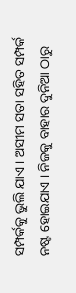ସମ୍ପର୍କକୁ ଭୁଲି ଯାଏ । ଅସୀମ ସତା ସହିତ ସମ୍ପର୍କ ନଷ୍ଟ ହୋଇଯାଏ । ନିଜକୁ ବାହାର ଦୁନିଆ ଠାରୁ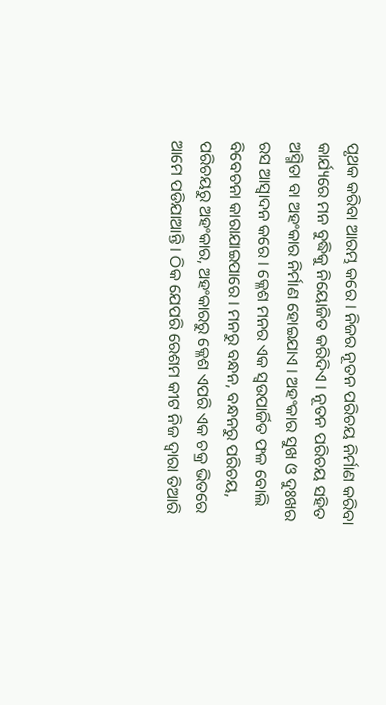ପୃଥକ କରିବା ଆରମ୍ଭ କରେ । ନିଜର ନୂତନ ପରିଚୟ ନିର୍ମାଣ କରିବା କାର୍ଯ୍ୟରେ ମନ ବୁଦ୍ଧିକୁ ନିୟୋଜିତ କରିଦିଏ । ନୂତନ ପରିଚୟ ସହିତ ଅସ୍ମିତା ବା ଅହଂକାର ନିର୍ମାଣ ହୋଇଯାଏ । ଅହଂକାର ସୁଖ ଓ ଦୁଃଖର ରସ ଆସ୍ୱାଦନ କରେ । କ୍ଳେଶ ମନର ଏକ ସ୍ୱଉପାର୍ଜିତ ଫଳ ବୋଲି ବିବେଚନା କାରାଯାଇପାରେ । ମନରୁ ବନ୍ଧନ, ବନ୍ଧନରୁ ପରିଚୟ, ପରିଚୟରୁ ଅହଂକାର, ଅହଂକାରରୁ କ୍ଳେଶ ଏପରି ଏକ ଚକ୍ର ଭିତରେ ଆମେ ପଡିଯାଆନ୍ତି । ଠିକ ଯେପରି ରେଶମ କୀଟ ନିଜ ଦ୍ୱାରା ତିଆରି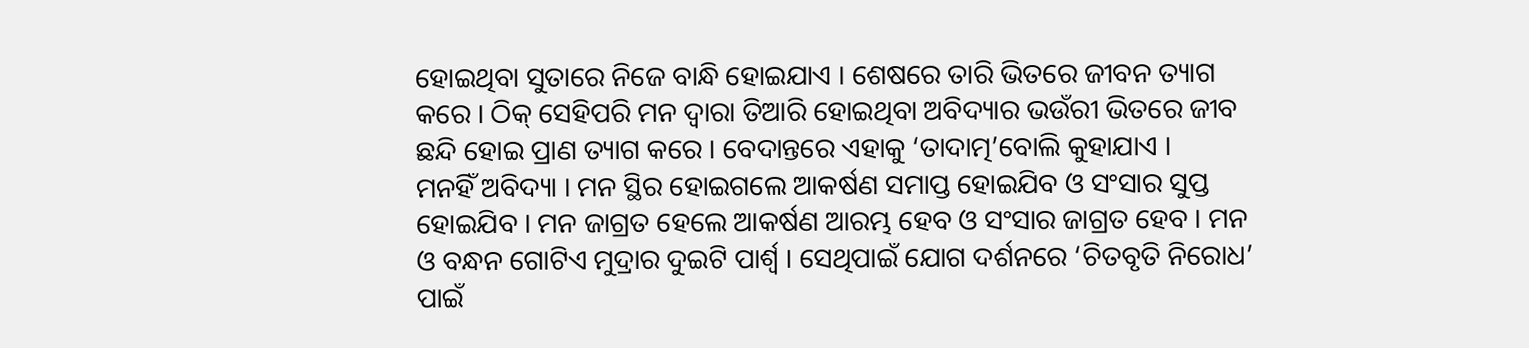ହୋଇଥିବା ସୁତାରେ ନିଜେ ବାନ୍ଧି ହୋଇଯାଏ । ଶେଷରେ ତାରି ଭିତରେ ଜୀବନ ତ୍ୟାଗ କରେ । ଠିକ୍ ସେହିପରି ମନ ଦ୍ୱାରା ତିଆରି ହୋଇଥିବା ଅବିଦ୍ୟାର ଭଉଁରୀ ଭିତରେ ଜୀବ ଛନ୍ଦି ହୋଇ ପ୍ରାଣ ତ୍ୟାଗ କରେ । ବେଦାନ୍ତରେ ଏହାକୁ ‘ତାଦାତ୍ମ’ବୋଲି କୁହାଯାଏ ।
ମନହିଁ ଅବିଦ୍ୟା । ମନ ସ୍ଥିର ହୋଇଗଲେ ଆକର୍ଷଣ ସମାପ୍ତ ହୋଇଯିବ ଓ ସଂସାର ସୁପ୍ତ ହୋଇଯିବ । ମନ ଜାଗ୍ରତ ହେଲେ ଆକର୍ଷଣ ଆରମ୍ଭ ହେବ ଓ ସଂସାର ଜାଗ୍ରତ ହେବ । ମନ ଓ ବନ୍ଧନ ଗୋଟିଏ ମୁଦ୍ରାର ଦୁଇଟି ପାର୍ଶ୍ୱ । ସେଥିପାଇଁ ଯୋଗ ଦର୍ଶନରେ ‘ଚିତବୃତି ନିରୋଧ’ ପାଇଁ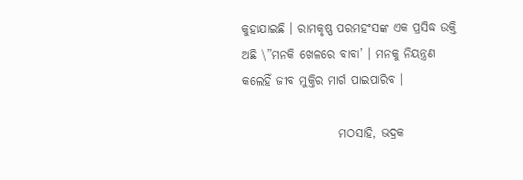କୁହାଯାଇଛି । ରାମକୃଷ୍ଣ ପରମହଂସଙ୍କ ଏକ ପ୍ରସିଦ୍ଧ ଉକ୍ତି ଅଛି \”ମନକି ଖେଳରେ ବାବା’ । ମନକୁ ନିୟନ୍ତ୍ରଣ କଲେହିଁ ଜୀବ ମୁକ୍ତିର ମାର୍ଗ ପାଇପାରିବ ।

                    ମଠସାହି, ଭଦ୍ରକ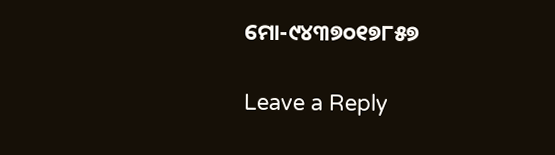ମୋ-୯୪୩୭୦୧୭୮୫୭

Leave a Reply